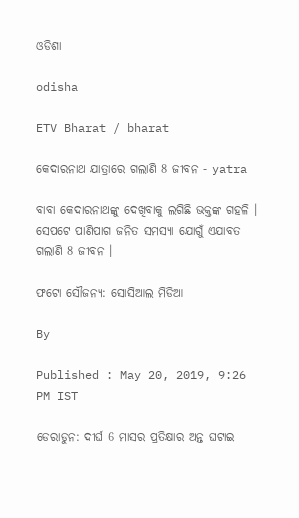ଓଡିଶା

odisha

ETV Bharat / bharat

କେଦାରନାଥ ଯାତ୍ରାରେ ଗଲାଣି 8 ଜୀବନ - yatra

ବାବା କେଦାରନାଥଙ୍କୁ ଦେଖିବାକୁ ଲଗିଛି ଭକ୍ତଙ୍କ ଗହଳି । ସେପଟେ ପାଣିପାଗ ଜନିତ ସମସ୍ୟା ଯୋଗୁଁ ଏଯାବତ ଗଲାଣି 8 ଜୀବନ ।

ଫଟୋ ସୌଜନ୍ୟ: ସୋସିଆଲ ମିଡିଆ

By

Published : May 20, 2019, 9:26 PM IST

ଡେରାଡୁନ: ଦୀର୍ଘ 6 ମାସର ପ୍ରତିକ୍ଷାର ଅନ୍ତ ଘଟାଇ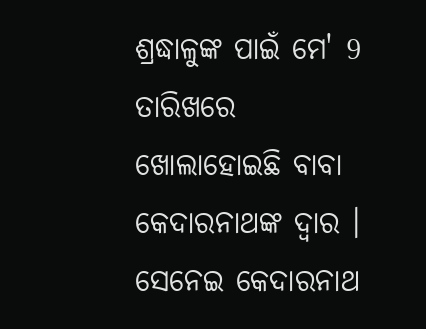ଶ୍ରଦ୍ଧାଳୁଙ୍କ ପାଇଁ ମେ' 9 ତାରିଖରେ ଖୋଲାହୋଇଛି ବାବା କେଦାରନାଥଙ୍କ ଦ୍ବାର । ସେନେଇ କେଦାରନାଥ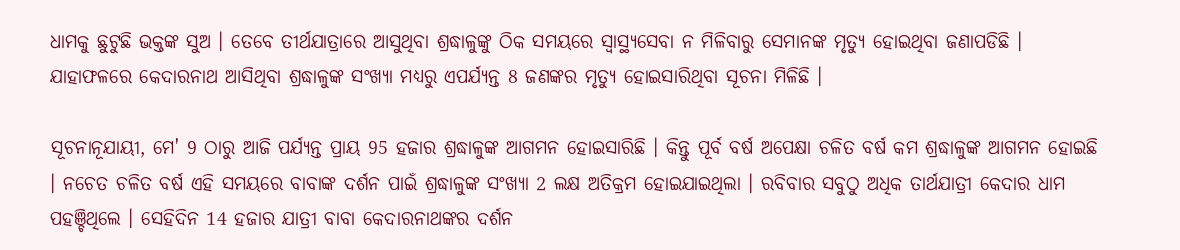ଧାମକୁ ଛୁଟୁଛି ଭକ୍ତଙ୍କ ସୁଅ । ତେବେ ତୀର୍ଥଯାତ୍ରାରେ ଆସୁଥିବା ଶ୍ରଦ୍ଧାଳୁଙ୍କୁ ଠିକ ସମୟରେ ସ୍ବାସ୍ଥ୍ୟସେବା ନ ମିଳିବାରୁ ସେମାନଙ୍କ ମୃତ୍ୟୁ ହୋଇଥିବା ଜଣାପଡିଛି । ଯାହାଫଳରେ କେଦାରନାଥ ଆସିଥିବା ଶ୍ରଦ୍ଧାଳୁଙ୍କ ସଂଖ୍ୟା ମଧ୍ୟରୁ ଏପର୍ଯ୍ୟନ୍ତ 8 ଜଣଙ୍କର ମୃତ୍ୟୁ ହୋଇସାରିଥିବା ସୂଚନା ମିଳିଛି ।

ସୂଚନାନୂଯାୟୀ, ମେ' 9 ଠାରୁ ଆଜି ପର୍ଯ୍ୟନ୍ତ ପ୍ରାୟ 95 ହଜାର ଶ୍ରଦ୍ଧାଳୁଙ୍କ ଆଗମନ ହୋଇସାରିଛି । କିନ୍ତୁ ପୂର୍ବ ବର୍ଷ ଅପେକ୍ଷା ଚଳିତ ବର୍ଷ କମ ଶ୍ରଦ୍ଧାଳୁଙ୍କ ଆଗମନ ହୋଇଛି । ନଚେତ ଚଳିତ ବର୍ଷ ଏହି ସମୟରେ ବାବାଙ୍କ ଦର୍ଶନ ପାଇଁ ଶ୍ରଦ୍ଧାଳୁଙ୍କ ସଂଖ୍ୟା 2 ଲକ୍ଷ ଅତିକ୍ରମ ହୋଇଯାଇଥିଲା । ରବିବାର ସବୁଠୁ ଅଧିକ ତାର୍ଥଯାତ୍ରୀ କେଦାର ଧାମ ପହଞ୍ଚିଥିଲେ । ସେହିଦିନ 14 ହଜାର ଯାତ୍ରୀ ବାବା କେଦାରନାଥଙ୍କର ଦର୍ଶନ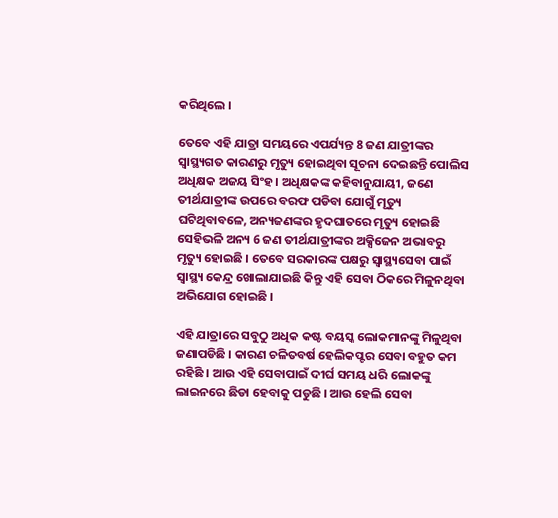କରିଥିଲେ ।

ତେବେ ଏହି ଯାତ୍ରା ସମୟରେ ଏପର୍ଯ୍ୟନ୍ତ 8 ଜଣ ଯାତ୍ରୀଙ୍କର ସ୍ବାସ୍ଥ୍ୟଗତ କାରଣରୁ ମୃତ୍ୟୁ ହୋଇଥିବା ସୂଚନା ଦେଇଛନ୍ତି ପୋଲିସ ଅଧିକ୍ଷକ ଅଜୟ ସିଂହ । ଅଧିକ୍ଷକଙ୍କ କହିବାନୁଯାୟୀ, ଜଣେ ତୀର୍ଥଯାତ୍ରୀଙ୍କ ଉପରେ ବରଫ ପଡିବା ଯୋଗୁଁ ମୃତ୍ୟୁ ଘଟିଥିବାବଳେ, ଅନ୍ୟଜଣଙ୍କର ହୃଦଘାତରେ ମୃତ୍ୟୁ ହୋଇଛି ସେହିଭଳି ଅନ୍ୟ 6 ଜଣ ତୀର୍ଥଯାତ୍ରୀଙ୍କର ଅକ୍ସିଜେନ ଅଭାବରୁ ମୃତ୍ୟୁ ହୋଇଛି । ତେବେ ସରକାରଙ୍କ ପକ୍ଷରୁ ସ୍ବାସ୍ଥ୍ୟସେବା ପାଇଁ ସ୍ବାସ୍ଥ୍ୟ କେନ୍ଦ୍ର ଖୋଲାଯାଇଛି କିନ୍ତୁ ଏହି ସେବା ଠିକରେ ମିଳୁନଥିବା ଅଭିଯୋଗ ହୋଇଛି ।

ଏହି ଯାତ୍ରାରେ ସବୁଠୁ ଅଧିକ କଷ୍ଟ ବୟସ୍କ ଲୋକମାନଙ୍କୁ ମିଳୁଥିବା ଜଣାପଡିଛି । କାରଣ ଚଳିତବର୍ଷ ହେଲିକପ୍ଟର ସେବା ବହୁତ କମ ରହିଛି । ଆଉ ଏହି ସେବାପାଇଁ ଦୀର୍ଘ ସମୟ ଧରି ଲୋକଙ୍କୁ ଲାଇନରେ ଛିଡା ହେବାକୁ ପଡୁଛି । ଆଉ ହେଲି ସେବା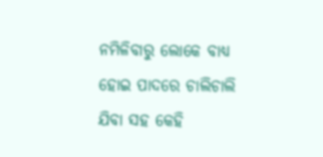ନମିଳିବାରୁ ଲୋକେ ବାଧ୍ୟ ହୋଇ ପାଦରେ ଚାଲିଚାଲି ଯିବା ସହ କେହି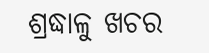ଶ୍ରଦ୍ଧାଳୁ ଖଚର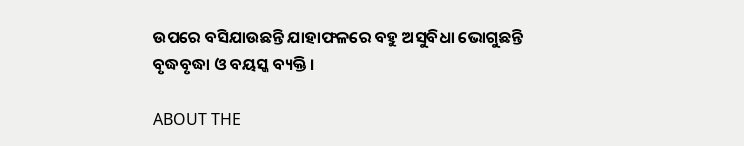ଉପରେ ବସିଯାଉଛନ୍ତି ଯାହାଫଳରେ ବହୁ ଅସୁବିଧା ଭୋଗୁଛନ୍ତି ବୃଦ୍ଧବୃଦ୍ଧା ଓ ବୟସ୍କ ବ୍ୟକ୍ତି ।

ABOUT THE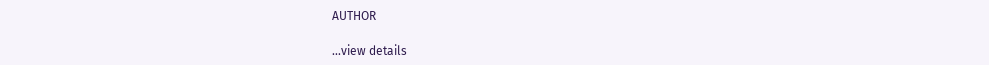AUTHOR

...view details